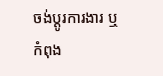ចង់ប្តូរការងារ ឬ កំពុង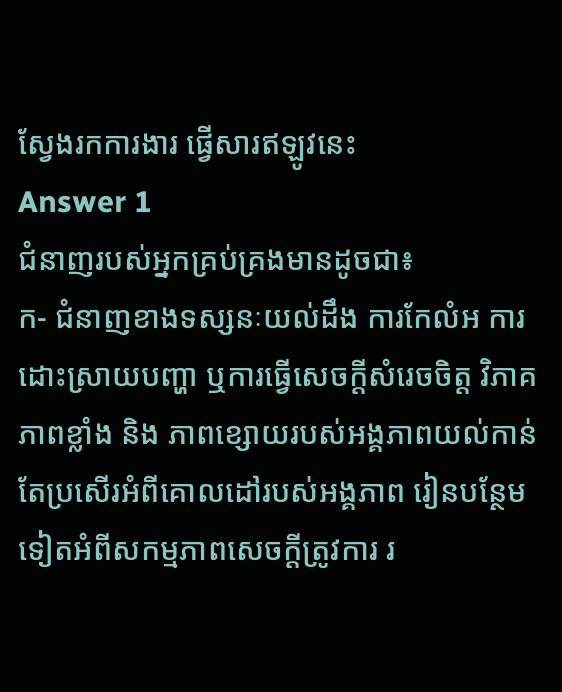ស្វែងរកការងារ ផ្វើសារឥឡូវនេះ
Answer 1
ជំនាញរបស់អ្នកគ្រប់គ្រងមានដូចជា៖
ក- ជំនាញខាងទស្សនៈយល់ដឹង ការកែលំអ ការដោះស្រាយបញ្ហា ឬការធ្វើសេចក្ដីសំរេចចិត្ត វិភាគភាពខ្លាំង និង ភាពខ្សោយរបស់អង្គភាពយល់កាន់តែប្រសើរអំពីគោលដៅរបស់អង្គភាព រៀនបន្ថែមទៀតអំពីសកម្មភាពសេចក្ដីត្រូវការ រ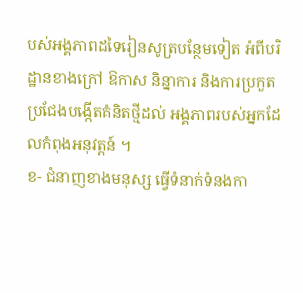បស់អង្គភាពដទៃរៀនសូត្របន្ថែមទៀត អំពីបរិដ្ឋានខាងក្រៅ ឱកាស និន្នាការ និងការប្រកួតប្រជែងបង្កើតគំនិតថ្មីដល់ អង្គភាពរបស់អ្នកដែលកំពុងអនុវត្តន៍ ។
ខ- ជំនាញខាងមនុស្ស ធ្វើទំនាក់ទំនងកា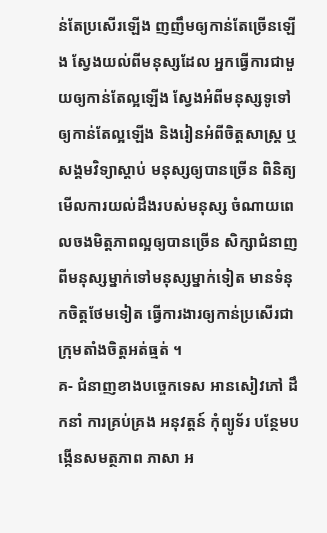ន់តែប្រសើរឡើង ញញឹមឲ្យកាន់តែច្រើនឡើង ស្វែងយល់ពីមនុស្សដែល អ្នកធ្វើការជាមួយឲ្យកាន់តែល្អឡើង ស្វែងអំពីមនុស្សទូទៅឲ្យកាន់តែល្អឡើង និងរៀនអំពីចិត្តសាស្ត្រ ឬសង្គមវិទ្យាស្ដាប់ មនុស្សឲ្យបានច្រើន ពិនិត្យមើលការយល់ដឹងរបស់មនុស្ស ចំណាយពេលចងមិត្តភាពល្អឲ្យបានច្រើន សិក្សាជំនាញពីមនុស្សម្នាក់ទៅមនុស្សម្នាក់ទៀត មានទំនុកចិត្តថែមទៀត ធ្វើការងារឲ្យកាន់ប្រសើរជាក្រុមតាំងចិត្តអត់ធ្មត់ ។
គ- ជំនាញខាងបច្ចេកទេស អានសៀវភៅ ដឹកនាំ ការគ្រប់គ្រង អនុវត្តន៍ កុំព្យូទ័រ បន្ថែមបង្កើនសមត្ថភាព ភាសា អ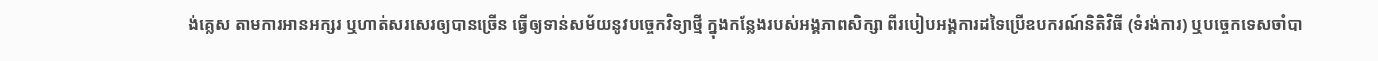ង់គ្លេស តាមការអានអក្សរ ឬហាត់សរសេរឲ្យបានច្រើន ធ្វើឲ្យទាន់សម័យនូវបច្ចេកវិទ្យាថ្មី ក្នុងកន្លែងរបស់អង្គភាពសិក្សា ពីរបៀបអង្គការដទៃប្រើឧបករណ៍និតិវិធី (ទំរង់ការ) ឬបច្ចេកទេសចាំបា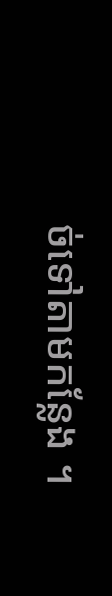ច់ទៅតាមកន្លែង ។